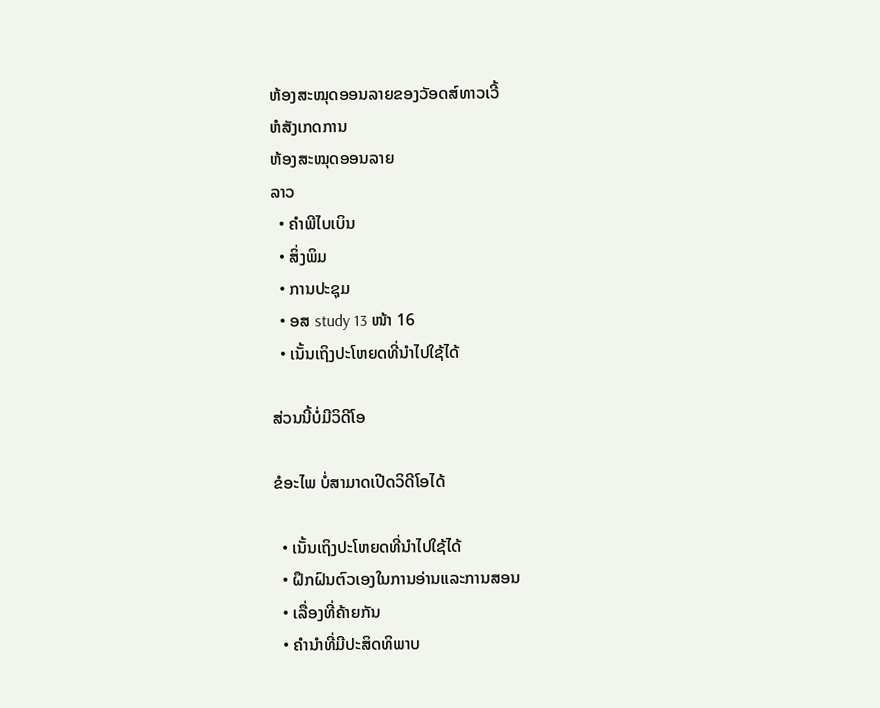ຫ້ອງສະໝຸດອອນລາຍຂອງວັອດສ໌ທາວເວີ້
ຫໍສັງເກດການ
ຫ້ອງສະໝຸດອອນລາຍ
ລາວ
  • ຄຳພີໄບເບິນ
  • ສິ່ງພິມ
  • ການປະຊຸມ
  • ອສ study 13 ໜ້າ 16
  • ເນັ້ນເຖິງປະໂຫຍດທີ່ນຳໄປໃຊ້ໄດ້

ສ່ວນນີ້ບໍ່ມີວິດີໂອ

ຂໍອະໄພ ບໍ່ສາມາດເປີດວິດີໂອໄດ້

  • ເນັ້ນເຖິງປະໂຫຍດທີ່ນຳໄປໃຊ້ໄດ້
  • ຝຶກຝົນຕົວເອງໃນການອ່ານແລະການສອນ
  • ເລື່ອງທີ່ຄ້າຍກັນ
  • ຄຳນຳທີ່ມີປະສິດທິພາບ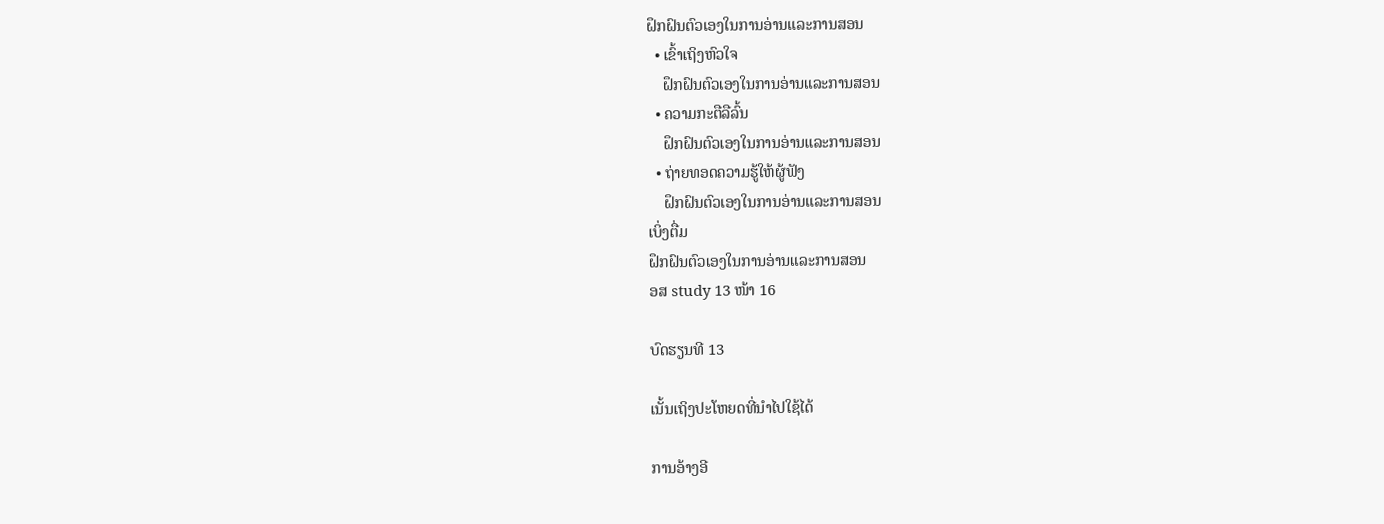ຝຶກຝົນຕົວເອງໃນການອ່ານແລະການສອນ
  • ເຂົ້າເຖິງຫົວໃຈ
    ຝຶກຝົນຕົວເອງໃນການອ່ານແລະການສອນ
  • ຄວາມກະຕືລືລົ້ນ
    ຝຶກຝົນຕົວເອງໃນການອ່ານແລະການສອນ
  • ຖ່າຍທອດຄວາມຮູ້ໃຫ້ຜູ້ຟັງ
    ຝຶກຝົນຕົວເອງໃນການອ່ານແລະການສອນ
ເບິ່ງຕື່ມ
ຝຶກຝົນຕົວເອງໃນການອ່ານແລະການສອນ
ອສ study 13 ໜ້າ 16

ບົດຮຽນທີ 13

ເນັ້ນເຖິງປະໂຫຍດທີ່ນຳໄປໃຊ້ໄດ້

ການອ້າງອີ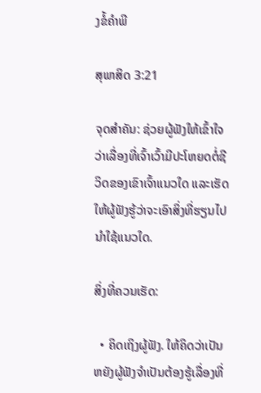ງຂໍ້ຄຳພີ

ສຸພາສິດ 3:21

ຈຸດສຳຄັນ: ຊ່ວຍຜູ້ຟັງໃຫ້ເຂົ້າໃຈວ່າເລື່ອງທີ່ເຈົ້າເວົ້າມີປະໂຫຍດຕໍ່ຊີວິດຂອງເຂົາເຈົ້າແນວໃດ ແລະເຮັດໃຫ້ຜູ້ຟັງຮູ້ວ່າຈະເອົາສິ່ງທີ່ຮຽນໄປນຳໃຊ້ແນວໃດ.

ສິ່ງທີ່ຄວນເຮັດ:

  • ຄິດເຖິງຜູ້ຟັງ. ໃຫ້ຄິດວ່າເປັນຫຍັງຜູ້ຟັງຈຳເປັນຕ້ອງຮູ້ເລື່ອງທີ່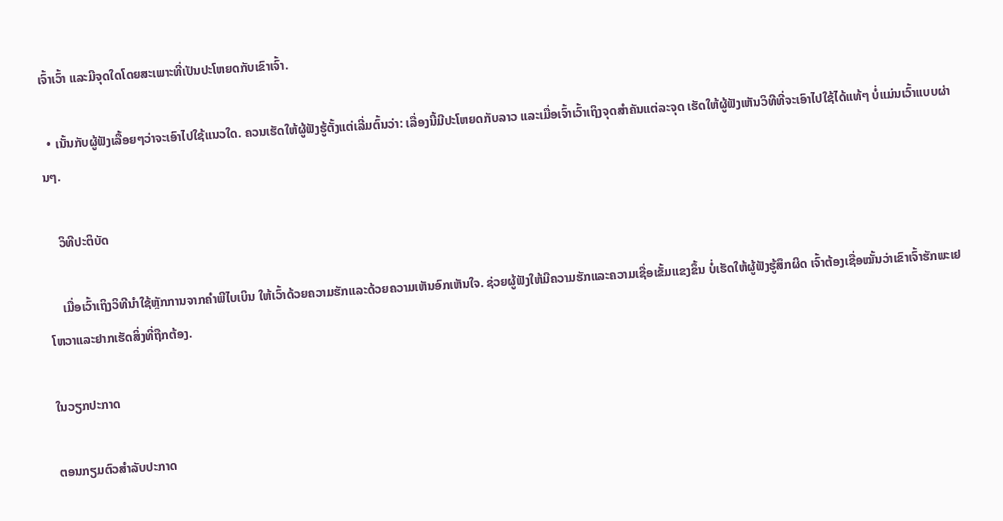ເຈົ້າເວົ້າ ແລະມີຈຸດໃດໂດຍສະເພາະທີ່ເປັນປະໂຫຍດກັບເຂົາເຈົ້າ.

  • ເນັ້ນກັບຜູ້ຟັງເລື້ອຍໆວ່າຈະເອົາໄປໃຊ້ແນວໃດ. ຄວນເຮັດໃຫ້ຜູ້ຟັງຮູ້ຕັ້ງແຕ່ເລີ່ມຕົ້ນວ່າ: ເລື່ອງນີ້ມີປະໂຫຍດກັບລາວ ແລະເມື່ອເຈົ້າເວົ້າເຖິງຈຸດສຳຄັນແຕ່ລະຈຸດ ເຮັດໃຫ້ຜູ້ຟັງເຫັນວິທີທີ່ຈະເອົາໄປໃຊ້ໄດ້ແທ້ໆ ບໍ່ແມ່ນເວົ້າແບບຜ່ານໆ.

    ວິທີປະຕິບັດ

    ເມື່ອເວົ້າເຖິງວິທີນຳໃຊ້ຫຼັກການຈາກຄຳພີໄບເບິນ ໃຫ້ເວົ້າດ້ວຍຄວາມຮັກແລະດ້ວຍຄວາມເຫັນອົກເຫັນໃຈ. ຊ່ວຍຜູ້ຟັງໃຫ້ມີຄວາມຮັກແລະຄວາມເຊື່ອເຂັ້ມແຂງຂຶ້ນ ບໍ່ເຮັດໃຫ້ຜູ້ຟັງຮູ້ສຶກຜິດ ເຈົ້າຕ້ອງເຊື່ອໝັ້ນວ່າເຂົາເຈົ້າຮັກພະເຢໂຫວາແລະຢາກເຮັດສິ່ງທີ່ຖືກຕ້ອງ.

ໃນວຽກປະກາດ

ຕອນກຽມຕົວສຳລັບປະກາດ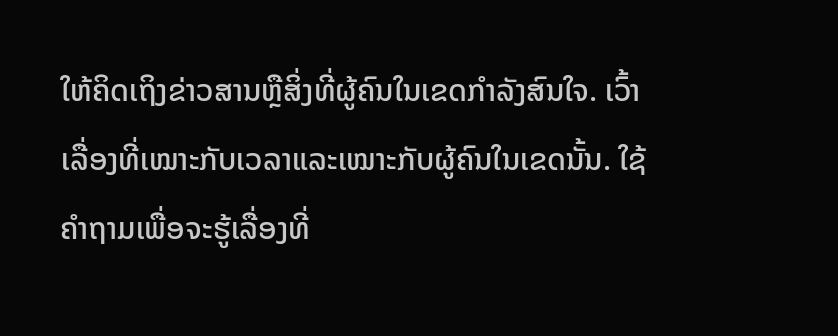ໃຫ້ຄິດເຖິງຂ່າວສານຫຼືສິ່ງທີ່ຜູ້ຄົນໃນເຂດກຳລັງສົນໃຈ. ເວົ້າເລື່ອງທີ່ເໝາະກັບເວລາແລະເໝາະກັບຜູ້ຄົນໃນເຂດນັ້ນ. ໃຊ້ຄຳຖາມເພື່ອຈະຮູ້ເລື່ອງທີ່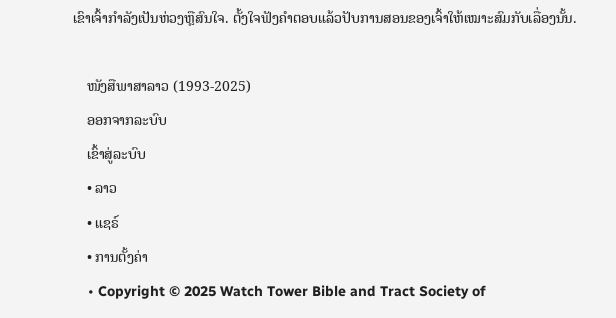ເຂົາເຈົ້າກຳລັງເປັນຫ່ວງຫຼືສົນໃຈ. ຕັ້ງໃຈຟັງຄຳຕອບແລ້ວປັບການສອນຂອງເຈົ້າໃຫ້ເໝາະສົມກັບເລື່ອງນັ້ນ.

    ໜັງສືພາສາລາວ (1993-2025)
    ອອກຈາກລະບົບ
    ເຂົ້າສູ່ລະບົບ
    • ລາວ
    • ແຊຣ໌
    • ການຕັ້ງຄ່າ
    • Copyright © 2025 Watch Tower Bible and Tract Society of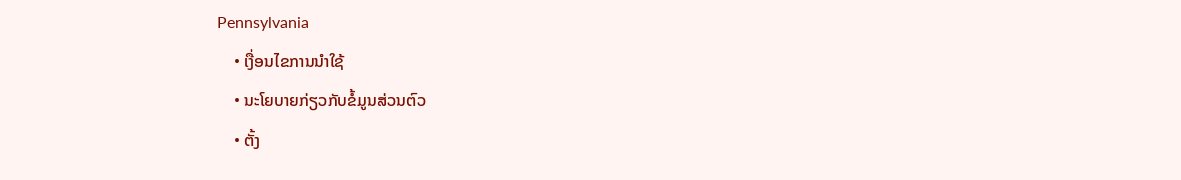Pennsylvania
    • ເງື່ອນໄຂການນຳໃຊ້
    • ນະໂຍບາຍກ່ຽວກັບຂໍ້ມູນສ່ວນຕົວ
    • ຕັ້ງ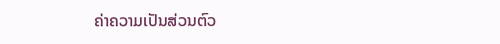ຄ່າຄວາມເປັນສ່ວນຕົວ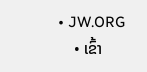• JW.ORG
    • ເຂົ້າ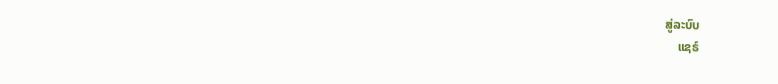ສູ່ລະບົບ
    ແຊຣ໌